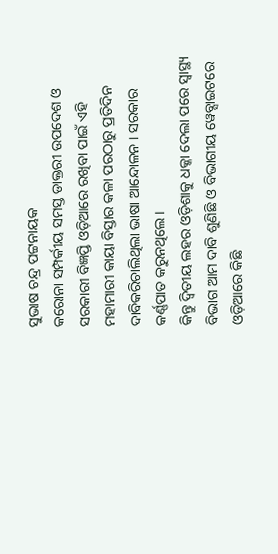ସୁଭାଷ ଚନ୍ଦ୍ର ପଟ୍ଟନାୟକ
କରୋନା ସମ୍ପର୍କୀୟ ସମସ୍ତ ଡାକ୍ତରୀ ଉପଦେଶ ଓ ସରକାରୀ ବିଜ୍ଞପ୍ତି ଓଡ଼ିଆରେ ରଖିବା ପାଇଁ ଏହି ମହାମାରୀ କାୟା ବିସ୍ତାର କଳା ପରଠାରୁ ପ୍ରତିଦିନ ଦାବିକରିଚାଲିଥିଲା ଭାଷା ଆନ୍ଦୋଳନ । ସରକାର କର୍ଣ୍ଣପାତ କରୁନଥିଲେ ।
କିନ୍ତୁ ଦ୍ଵିତୀୟ ଲହର ଓଡ଼ିଶାକୁ ଧକ୍କା ଦେଲା ପରେ ସ୍ୱାସ୍ଥ୍ୟ ବିଭାଗ ଆମ ଦାବି ଶୁଣିଛି ଓ ବିଭାଗୀୟ ୱେବ୍ସାଇଟରେ ଓଡ଼ିଆରେ କିଛି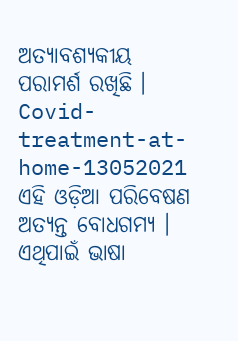ଅତ୍ୟାବଶ୍ୟକୀୟ ପରାମର୍ଶ ରଖିଛି ।
Covid-treatment-at-home-13052021
ଏହି ଓଡ଼ିଆ ପରିବେଷଣ ଅତ୍ୟନ୍ତ ବୋଧଗମ୍ୟ । ଏଥିପାଇଁ ଭାଷା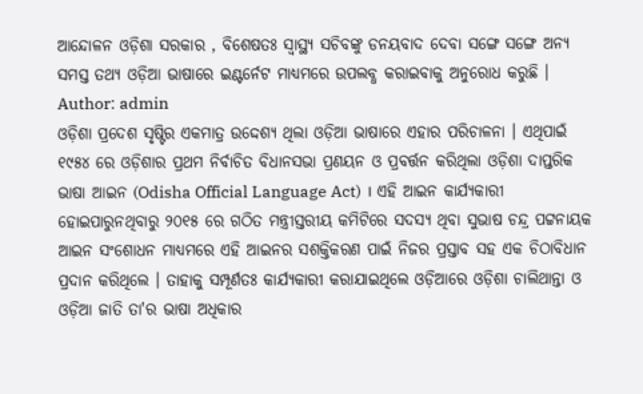ଆନ୍ଦୋଳନ ଓଡ଼ିଶା ସରକାର , ବିଶେଷତଃ ସ୍ୱାସ୍ଥ୍ୟ ସଚିବଙ୍କୁ ଡନୟବାଦ ଦେବା ସଙ୍ଗେ ସଙ୍ଗେ ଅନ୍ୟ ସମସ୍ତ ତଥ୍ୟ ଓଡ଼ିଆ ଭାଷାରେ ଇଣ୍ଟର୍ନେଟ ମାଧ୍ୟମରେ ଉପଲବ୍ଧ କରାଇବାକୁ ଅନୁରୋଧ କରୁଛି ।
Author: admin
ଓଡ଼ିଶା ପ୍ରଦେଶ ସୃଷ୍ଟିର ଏକମାତ୍ର ଉଦ୍ଦେଶ୍ୟ ଥିଲା ଓଡ଼ିଆ ଭାଷାରେ ଏହାର ପରିଚାଳନା । ଏଥିପାଇଁ ୧୯୫୪ ରେ ଓଡ଼ିଶାର ପ୍ରଥମ ନିର୍ବାଚିତ ବିଧାନସଭା ପ୍ରଣୟନ ଓ ପ୍ରବର୍ତ୍ତନ କରିଥିଲା ଓଡ଼ିଶା ଦାପ୍ତରିକ ଭାଷା ଆଇନ (Odisha Official Language Act) । ଏହି ଆଇନ କାର୍ଯ୍ୟକାରୀ ହୋଇପାରୁନଥିବାରୁ ୨୦୧୫ ରେ ଗଠିତ ମନ୍ତ୍ରୀସ୍ତରୀୟ କମିଟିରେ ସଦସ୍ୟ ଥିବା ସୁଭାଷ ଚନ୍ଦ୍ର ପଟ୍ଟନାୟକ ଆଇନ ସଂଶୋଧନ ମାଧ୍ୟମରେ ଏହି ଆଇନର ସଶକ୍ତିକରଣ ପାଇଁ ନିଜର ପ୍ରସ୍ତାବ ସହ ଏକ ଚିଠାବିଧାନ ପ୍ରଦାନ କରିଥିଲେ । ତାହାକୁ ସମ୍ପୂର୍ଣତଃ କାର୍ଯ୍ୟକାରୀ କରାଯାଇଥିଲେ ଓଡ଼ିଆରେ ଓଡ଼ିଶା ଚାଲିଥାନ୍ତା ଓ ଓଡ଼ିଆ ଜାତି ତା'ର ଭାଷା ଅଧିକାର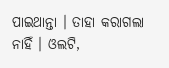ପାଇଥାନ୍ତା । ତାହା କରାଗଲା ନାହିଁ । ଓଲଟି,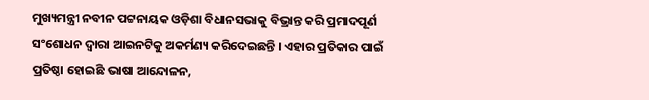ମୁଖ୍ୟମନ୍ତ୍ରୀ ନବୀନ ପଟ୍ଟନାୟକ ଓଡ଼ିଶା ବିଧାନସଭାକୁ ବିଭ୍ରାନ୍ତ କରି ପ୍ରମାଦପୂର୍ଣ ସଂଶୋଧନ ଦ୍ଵାରା ଆଇନଟିକୁ ଅକର୍ମଣ୍ୟ କରିଦେଇଛନ୍ତି । ଏହାର ପ୍ରତିକାର ପାଇଁ ପ୍ରତିଷ୍ଠା ହୋଇଛି ଭାଷା ଆନ୍ଦୋଳନ,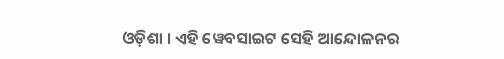ଓଡ଼ିଶା । ଏହି ୱେବସାଇଟ ସେହି ଆନ୍ଦୋଳନର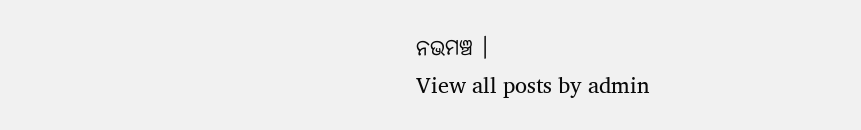ନଭମଞ୍ଚ ।
View all posts by admin